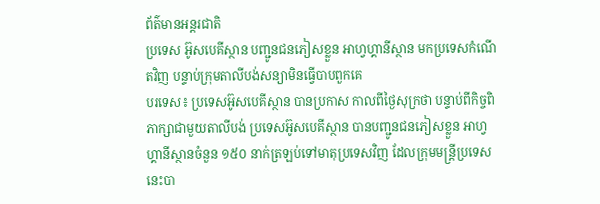ព័ត៌មានអន្តរជាតិ
ប្រទេស អ៊ូសបេគីស្ថាន បញ្ជូនជនភៀសខ្លួន អាហ្វហ្គានីស្ថាន មកប្រទេសកំណើតវិញ បន្ទាប់ក្រុមតាលីបង់សន្យាមិនធ្វើបាបពួកគេ
បរទេស៖ ប្រទេសអ៊ូសបេគីស្ថាន បានប្រកាស កាលពីថ្ងៃសុក្រថា បន្ទាប់ពីកិច្ចពិភាក្សាជាមួយតាលីបង់ ប្រទេសអ៊ូសបេគីស្ថាន បានបញ្ជូនជនភៀសខ្លួន អាហ្វហ្គានីស្ថានចំនួន ១៥០ នាក់ត្រឡប់ទៅមាតុប្រទេសវិញ ដែលក្រុមមន្រ្តីប្រទេសនេះបា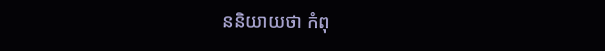ននិយាយថា កំពុ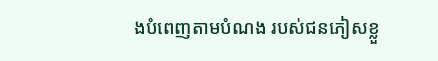ងបំពេញតាមបំណង របស់ជនភៀសខ្លួ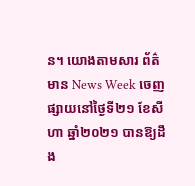ន។ យោងតាមសារ ព័ត៌មាន News Week ចេញផ្សាយនៅថ្ងៃទី២១ ខែសីហា ឆ្នាំ២០២១ បានឱ្យដឹង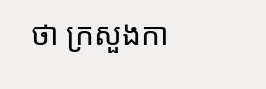ថា ក្រសួងកា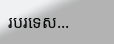របរទេស...